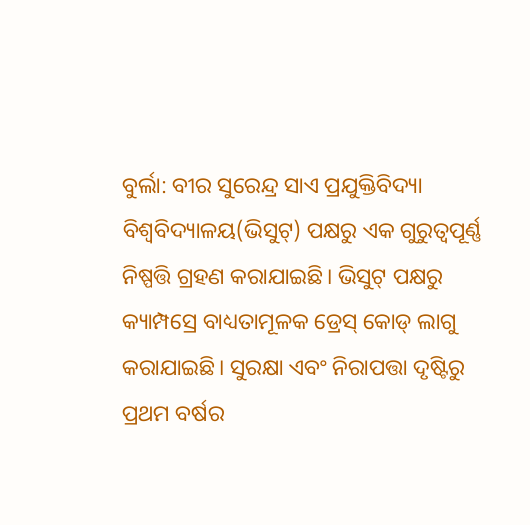ବୁର୍ଲା: ବୀର ସୁରେନ୍ଦ୍ର ସାଏ ପ୍ରଯୁକ୍ତିବିଦ୍ୟା ବିଶ୍ୱବିଦ୍ୟାଳୟ(ଭିସୁଟ୍) ପକ୍ଷରୁ ଏକ ଗୁରୁତ୍ୱପୂର୍ଣ୍ଣ ନିଷ୍ପତ୍ତି ଗ୍ରହଣ କରାଯାଇଛି। ଭିସୁଟ୍ ପକ୍ଷରୁ କ୍ୟାମ୍ପସ୍ରେ ବାଧ୍ୟତାମୂଳକ ଡ୍ରେସ୍ କୋଡ୍ ଲାଗୁ କରାଯାଇଛି। ସୁରକ୍ଷା ଏବଂ ନିରାପତ୍ତା ଦୃଷ୍ଟିରୁ ପ୍ରଥମ ବର୍ଷର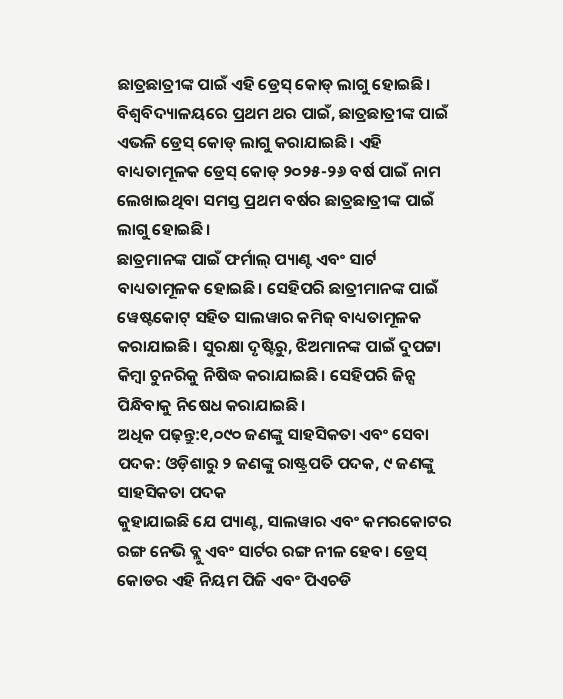ଛାତ୍ରଛାତ୍ରୀଙ୍କ ପାଇଁ ଏହି ଡ୍ରେସ୍ କୋଡ୍ ଲାଗୁ ହୋଇଛି।
ବିଶ୍ୱବିଦ୍ୟାଳୟରେ ପ୍ରଥମ ଥର ପାଇଁ, ଛାତ୍ରଛାତ୍ରୀଙ୍କ ପାଇଁ ଏଭଳି ଡ୍ରେସ୍ କୋଡ୍ ଲାଗୁ କରାଯାଇଛି। ଏହି ବାଧ୍ୟତାମୂଳକ ଡ୍ରେସ୍ କୋଡ୍ ୨୦୨୫-୨୬ ବର୍ଷ ପାଇଁ ନାମ ଲେଖାଇଥିବା ସମସ୍ତ ପ୍ରଥମ ବର୍ଷର ଛାତ୍ରଛାତ୍ରୀଙ୍କ ପାଇଁ ଲାଗୁ ହୋଇଛି।
ଛାତ୍ରମାନଙ୍କ ପାଇଁ ଫର୍ମାଲ୍ ପ୍ୟାଣ୍ଟ ଏବଂ ସାର୍ଟ ବାଧ୍ୟତାମୂଳକ ହୋଇଛି। ସେହିପରି ଛାତ୍ରୀମାନଙ୍କ ପାଇଁ ୱେଷ୍ଟକୋଟ୍ ସହିତ ସାଲୱାର କମିଜ୍ ବାଧ୍ୟତାମୂଳକ କରାଯାଇଛି। ସୁରକ୍ଷା ଦୃଷ୍ଟିରୁ, ଝିଅମାନଙ୍କ ପାଇଁ ଦୁପଟ୍ଟା କିମ୍ବା ଚୁନରିକୁ ନିଷିଦ୍ଧ କରାଯାଇଛି। ସେହିପରି ଜିନ୍ସ ପିନ୍ଧିବାକୁ ନିଷେଧ କରାଯାଇଛି।
ଅଧିକ ପଢ଼ନ୍ତୁ:୧,୦୯୦ ଜଣଙ୍କୁ ସାହସିକତା ଏବଂ ସେବା ପଦକ: ଓଡ଼ିଶାରୁ ୨ ଜଣଙ୍କୁ ରାଷ୍ଟ୍ରପତି ପଦକ, ୯ ଜଣଙ୍କୁ ସାହସିକତା ପଦକ
କୁହାଯାଇଛି ଯେ ପ୍ୟାଣ୍ଟ, ସାଲୱାର ଏବଂ କମରକୋଟର ରଙ୍ଗ ନେଭି ବ୍ଲୁ ଏବଂ ସାର୍ଟର ରଙ୍ଗ ନୀଳ ହେବ। ଡ୍ରେସ୍ କୋଡର ଏହି ନିୟମ ପିଜି ଏବଂ ପିଏଚଡି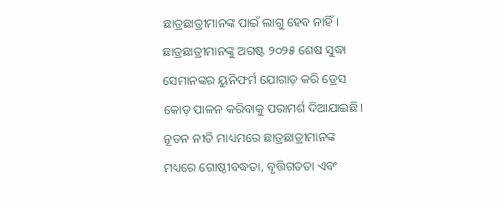ଛାତ୍ରଛାତ୍ରୀମାନଙ୍କ ପାଇଁ ଲାଗୁ ହେବ ନାହିଁ।
ଛାତ୍ରଛାତ୍ରୀମାନଙ୍କୁ ଅଗଷ୍ଟ ୨୦୨୫ ଶେଷ ସୁଦ୍ଧା ସେମାନଙ୍କର ୟୁନିଫର୍ମ ଯୋଗାଡ଼ କରି ଡ୍ରେସ କୋଡ୍ ପାଳନ କରିବାକୁ ପରାମର୍ଶ ଦିଆଯାଇଛି।
ନୂତନ ନୀତି ମାଧ୍ୟମରେ ଛାତ୍ରଛାତ୍ରୀମାନଙ୍କ ମଧ୍ୟରେ ଗୋଷ୍ଠୀବଦ୍ଧତା, ବୃତ୍ତିଗତତା ଏବଂ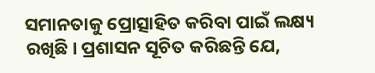ସମାନତାକୁ ପ୍ରୋତ୍ସାହିତ କରିବା ପାଇଁ ଲକ୍ଷ୍ୟ ରଖିଛି। ପ୍ରଶାସନ ସୂଚିତ କରିଛନ୍ତି ଯେ,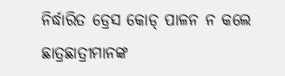ନିର୍ଦ୍ଧାରିତ ଡ୍ରେସ କୋଡ୍ ପାଳନ ନ କଲେ ଛାତ୍ରଛାତ୍ରୀମାନଙ୍କ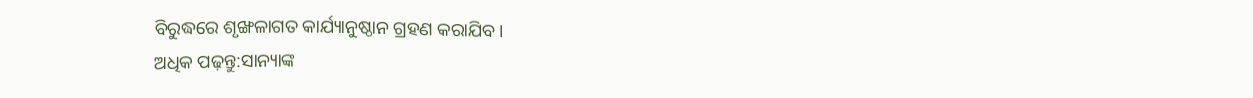ବିରୁଦ୍ଧରେ ଶୃଙ୍ଖଳାଗତ କାର୍ଯ୍ୟାନୁଷ୍ଠାନ ଗ୍ରହଣ କରାଯିବ।
ଅଧିକ ପଢ଼ନ୍ତୁ:ସାନ୍ୟାଙ୍କ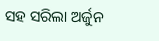ସହ ସରିଲା ଅର୍ଜୁନ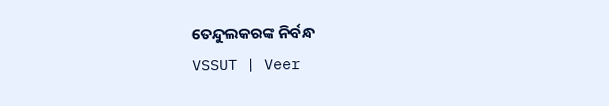ତେନ୍ଦୁଲକରଙ୍କ ନିର୍ବନ୍ଧ
VSSUT | Veer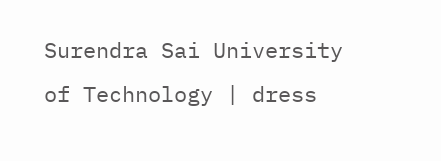Surendra Sai University of Technology | dress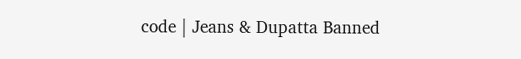code | Jeans & Dupatta Banned